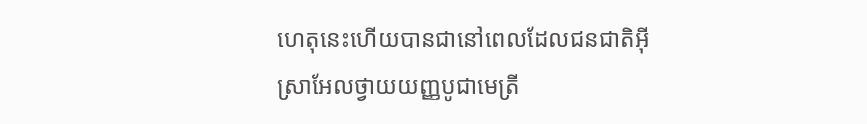ហេតុនេះហើយបានជានៅពេលដែលជនជាតិអ៊ីស្រាអែលថ្វាយយញ្ញបូជាមេត្រី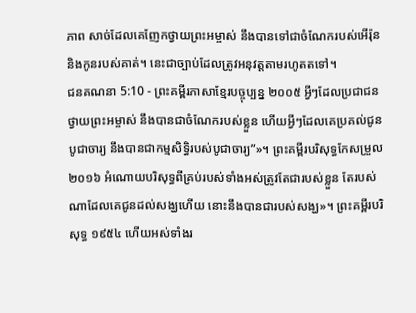ភាព សាច់ដែលគេញែកថ្វាយព្រះអម្ចាស់ នឹងបានទៅជាចំណែករបស់អើរ៉ុន និងកូនរបស់គាត់។ នេះជាច្បាប់ដែលត្រូវអនុវត្តតាមរហូតតទៅ។
ជនគណនា 5:10 - ព្រះគម្ពីរភាសាខ្មែរបច្ចុប្បន្ន ២០០៥ អ្វីៗដែលប្រជាជនថ្វាយព្រះអម្ចាស់ នឹងបានជាចំណែករបស់ខ្លួន ហើយអ្វីៗដែលគេប្រគល់ជូនបូជាចារ្យ នឹងបានជាកម្មសិទ្ធិរបស់បូជាចារ្យ”»។ ព្រះគម្ពីរបរិសុទ្ធកែសម្រួល ២០១៦ អំណោយបរិសុទ្ធពីគ្រប់របស់ទាំងអស់ត្រូវតែជារបស់ខ្លួន តែរបស់ណាដែលគេជូនដល់សង្ឃហើយ នោះនឹងបានជារបស់សង្ឃ»។ ព្រះគម្ពីរបរិសុទ្ធ ១៩៥៤ ហើយអស់ទាំងរ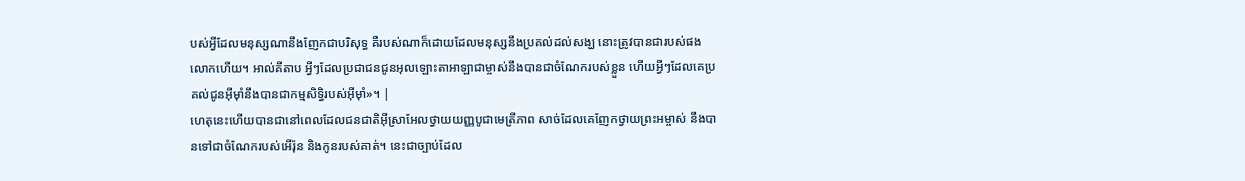បស់អ្វីដែលមនុស្សណានឹងញែកជាបរិសុទ្ធ គឺរបស់ណាក៏ដោយដែលមនុស្សនឹងប្រគល់ដល់សង្ឃ នោះត្រូវបានជារបស់ផងលោកហើយ។ អាល់គីតាប អ្វីៗដែលប្រជាជនជូនអុលឡោះតាអាឡាជាម្ចាស់នឹងបានជាចំណែករបស់ខ្លួន ហើយអ្វីៗដែលគេប្រគល់ជូនអ៊ីមុាំនឹងបានជាកម្មសិទ្ធិរបស់អ៊ីមុាំ»។ |
ហេតុនេះហើយបានជានៅពេលដែលជនជាតិអ៊ីស្រាអែលថ្វាយយញ្ញបូជាមេត្រីភាព សាច់ដែលគេញែកថ្វាយព្រះអម្ចាស់ នឹងបានទៅជាចំណែករបស់អើរ៉ុន និងកូនរបស់គាត់។ នេះជាច្បាប់ដែល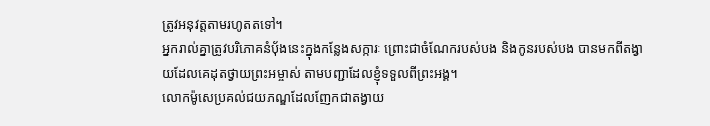ត្រូវអនុវត្តតាមរហូតតទៅ។
អ្នករាល់គ្នាត្រូវបរិភោគនំប៉័ងនេះក្នុងកន្លែងសក្ការៈ ព្រោះជាចំណែករបស់បង និងកូនរបស់បង បានមកពីតង្វាយដែលគេដុតថ្វាយព្រះអម្ចាស់ តាមបញ្ជាដែលខ្ញុំទទួលពីព្រះអង្គ។
លោកម៉ូសេប្រគល់ជយភណ្ឌដែលញែកជាតង្វាយ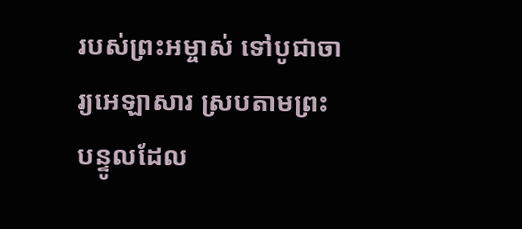របស់ព្រះអម្ចាស់ ទៅបូជាចារ្យអេឡាសារ ស្របតាមព្រះបន្ទូលដែល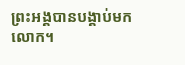ព្រះអង្គបានបង្គាប់មកលោក។